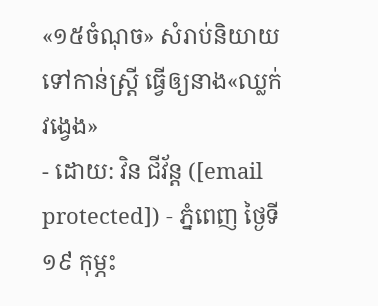«១៥ចំណុច» សំរាប់និយាយទៅកាន់ស្ត្រី ធ្វើឲ្យនាង«ឈ្លក់វង្វេង»
- ដោយ: វិន ជីវ័ន្ត ([email protected]) - ភ្នំពេញ ថ្ងៃទី១៩ កុម្ភះ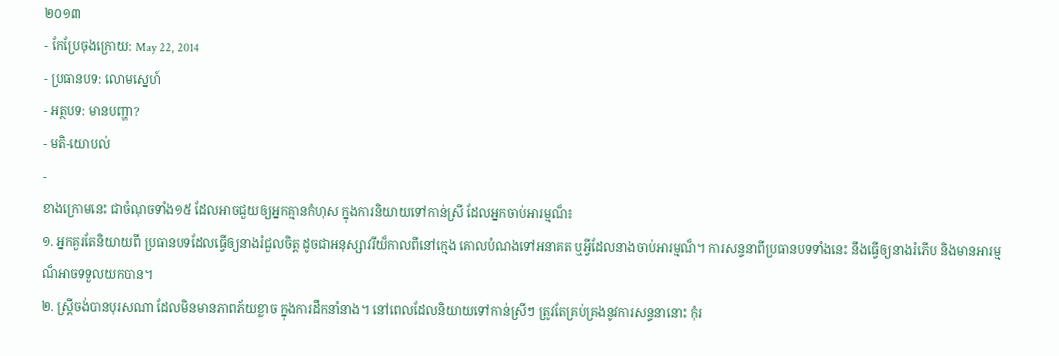២០១៣
- កែប្រែចុងក្រោយ: May 22, 2014
- ប្រធានបទ: លោមស្នេហ៍
- អត្ថបទ: មានបញ្ហា?
- មតិ-យោបល់
-
ខាងក្រោមនេះ ជាចំណុចទាំង១៥ ដែលអាចជួយឲ្យអ្នកគ្មានកំហុស ក្នុងការនិយាយទៅកាន់ស្រី ដែលអ្នកចាប់អារម្មណ៏៖
១. អ្នកគួរតែនិយាយពី ប្រធានបទដែលធ្វើឲ្យនាងរំជួលចិត្ត ដូចជាអនុស្សាវរីយ៏កាលពីនៅក្មេង គោលបំណងទៅអនាគត ឬអ្វីដែលនាងចាប់អារម្មណ៏។ ការសន្ទនាពីប្រធានបទទាំងនេះ នឹងធ្វើឲ្យនាងរំភើប និងមានអារម្មណ៏អាចទទួលយកបាន។
២. ស្រ្តីចង់បានបុរសណា ដែលមិនមានភាពភ័យខ្លាច ក្នុងការដឹកនាំនាង។ នៅពេលដែលនិយាយទៅកាន់ស្រីៗ ត្រូវតែគ្រប់គ្រងនូវការសន្ទនានោះ កុំរ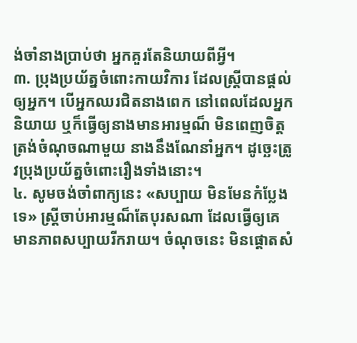ង់ចាំនាងប្រាប់ថា អ្នកគួរតែនិយាយពីអ្វី។
៣. ប្រុងប្រយ័ត្នចំពោះកាយវិការ ដែលស្ត្រីបានផ្តល់ឲ្យអ្នក។ បើអ្នកឈរជិតនាងពេក នៅពេលដែលអ្នកនិយាយ ឬក៏ធ្វើឲ្យនាងមានអារម្មណ៏ មិនពេញចិត្តត្រង់ចំណុចណាមួយ នាងនឹងណែនាំអ្នក។ ដូច្ឆេះត្រូវប្រុងប្រយ័ត្នចំពោះរឿងទាំងនោះ។
៤. សូមចង់ចាំពាក្យនេះ «សប្បាយ មិនមែនកំប្លែងទេ» ស្ត្រីចាប់អារម្មណ៏តែបុរសណា ដែលធ្វើឲ្យគេ មានភាពសប្បាយរីករាយ។ ចំណុចនេះ មិនផ្តោតសំ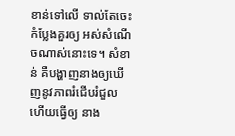ខាន់ទៅលើ ទាល់តែចេះកំប្លែងគួរឲ្យ អស់សំណើចណាស់នោះទេ។ សំខាន់ គឺបង្ហាញនាងឲ្យឃើញនូវភាពរំជើបរំជួល ហើយធ្វើឲ្យ នាង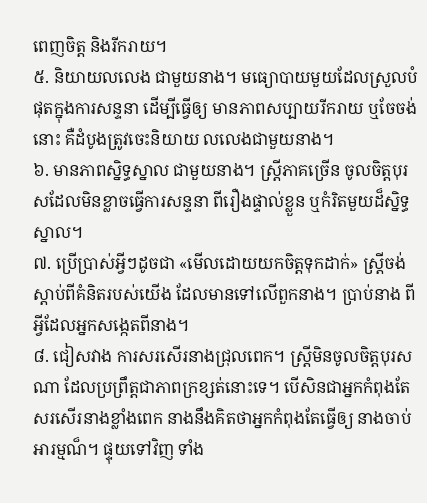ពេញចិត្ត និងរីករាយ។
៥. និយាយលលេង ជាមួយនាង។ មធ្យោបាយមួយដែលស្រួលបំផុតក្នុងការសន្ទនា ដើម្បីធ្វើឲ្យ មានភាពសប្បាយរីករាយ ឬចែចង់នោះ គឺដំបូងត្រូវចេះនិយាយ លលេងជាមួយនាង។
៦. មានភាពស្និទ្ធស្នាល ជាមួយនាង។ ស្ត្រីភាគច្រើន ចូលចិត្តបុរសដែលមិនខ្លាចធ្វើការសន្ទនា ពីរឿងផ្ទាល់ខ្លួន ឬកំរិតមួយដ៏ស្និទ្ធស្នាល។
៧. ប្រើប្រាស់អ្វីៗដូចជា «មើលដោយយកចិត្តទុកដាក់» ស្ត្រីចង់ស្តាប់ពីគំនិតរបស់យើង ដែលមានទៅលើពួកនាង។ ប្រាប់នាង ពីអ្វីដែលអ្នកសង្កេតពីនាង។
៨. ជៀសវាង ការសរសើរនាងជ្រុលពេក។ ស្ត្រីមិនចូលចិត្តបុរសណា ដែលប្រព្រឹត្តជាភាពក្រខ្សត់នោះទេ។ បើសិនជាអ្នកកំពុងតែសរសើរនាងខ្លាំងពេក នាងនឹងគិតថាអ្នកកំពុងតែធ្វើឲ្យ នាងចាប់អារម្មណ៏។ ផ្ទុយទៅវិញ ទាំង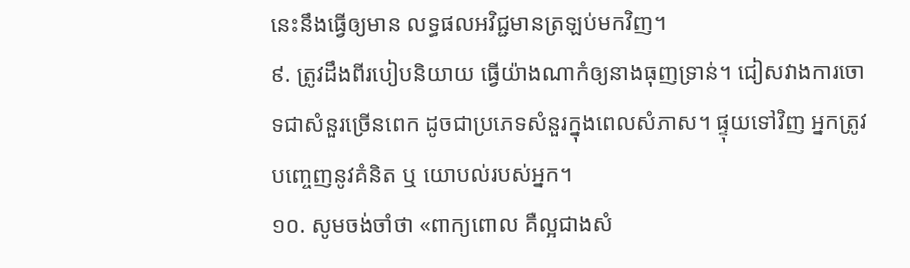នេះនឹងធ្វើឲ្យមាន លទ្ធផលអវិជ្ជមានត្រឡប់មកវិញ។
៩. ត្រូវដឹងពីរបៀបនិយាយ ធ្វើយ៉ាងណាកំឲ្យនាងធុញទ្រាន់។ ជៀសវាងការចោទជាសំនួរច្រើនពេក ដូចជាប្រភេទសំនួរក្នុងពេលសំភាស។ ផ្ទុយទៅវិញ អ្នកត្រូវបញ្ចេញនូវគំនិត ឬ យោបល់របស់អ្នក។
១០. សូមចង់ចាំថា «ពាក្យពោល គឺល្អជាងសំ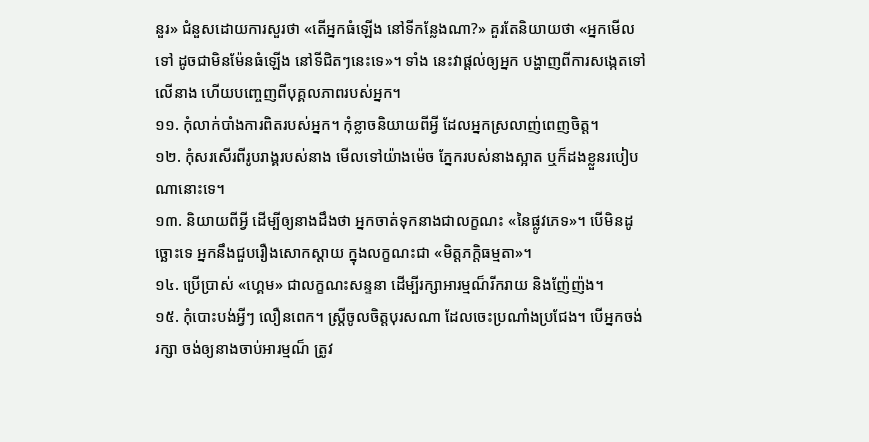នួរ» ជំនួសដោយការសួរថា «តើអ្នកធំឡើង នៅទីកន្លែងណា?» គួរតែនិយាយថា «អ្នកមើលទៅ ដូចជាមិនម៉ែនធំឡើង នៅទីជិតៗនេះទេ»។ ទាំង នេះវាផ្តល់ឲ្យអ្នក បង្ហាញពីការសង្កេតទៅលើនាង ហើយបញ្ចេញពីបុគ្គលភាពរបស់អ្នក។
១១. កុំលាក់បាំងការពិតរបស់អ្នក។ កុំខ្លាចនិយាយពីអ្វី ដែលអ្នកស្រលាញ់ពេញចិត្ត។
១២. កុំសរសើរពីរូបរាង្គរបស់នាង មើលទៅយ៉ាងម៉េច ភ្នែករបស់នាងស្អាត ឬក៏ដងខ្លួនរបៀបណានោះទេ។
១៣. និយាយពីអ្វី ដើម្បីឲ្យនាងដឹងថា អ្នកចាត់ទុកនាងជាលក្ខណះ «នៃផ្លូវភេទ»។ បើមិនដូច្ឆោះទេ អ្នកនឹងជួបរឿងសោកស្តាយ ក្នុងលក្ខណះជា «មិត្តភក្តិធម្មតា»។
១៤. ប្រើប្រាស់ «ហ្គេម» ជាលក្ខណះសន្ទនា ដើម្បីរក្សាអារម្មណ៏រីករាយ និងញ៉ែញ៉ង។
១៥. កុំបោះបង់អ្វីៗ លឿនពេក។ ស្ត្រីចូលចិត្តបុរសណា ដែលចេះប្រណាំងប្រជែង។ បើអ្នកចង់រក្សា ចង់ឲ្យនាងចាប់អារម្មណ៏ ត្រូវ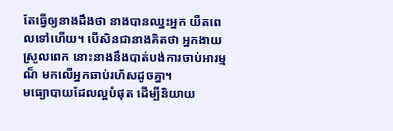តែធ្វើឲ្យនាងដឹងថា នាងបានឈ្នះអ្នក យឺតពេលទៅហើយ។ បើសិនជានាងគិតថា អ្នកងាយស្រួលពេក នោះនាងនឹងបាត់បង់ការចាប់អារម្មណ៏ មកលើអ្នកឆាប់រហ័សដូចគ្នា។
មធ្យោបាយដែលល្អបំផុត ដើម្បីនិយាយ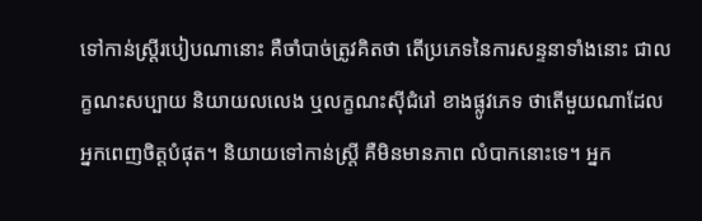ទៅកាន់ស្ត្រីរបៀបណានោះ គឺចាំបាច់ត្រូវគិតថា តើប្រភេទនៃការសន្ទនាទាំងនោះ ជាលក្ខណះសប្បាយ និយាយលលេង ឬលក្ខណះស៊ីជំរៅ ខាងផ្លូវភេទ ថាតើមួយណាដែលអ្នកពេញចិត្តបំផុត។ និយាយទៅកាន់ស្ត្រី គឺមិនមានភាព លំបាកនោះទេ។ អ្នក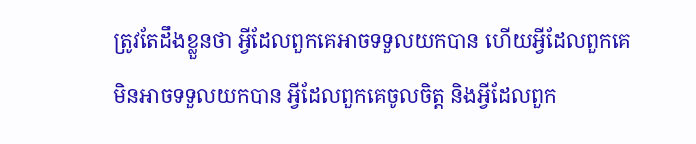ត្រូវតែដឹងខ្លួនថា អ្វីដែលពួកគេអាចទទួលយកបាន ហើយអ្វីដែលពួកគេ មិនអាចទទួលយកបាន អ្វីដែលពួកគេចូលចិត្ត និងអ្វីដែលពួក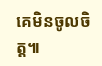គេមិនចូលចិត្ត៕